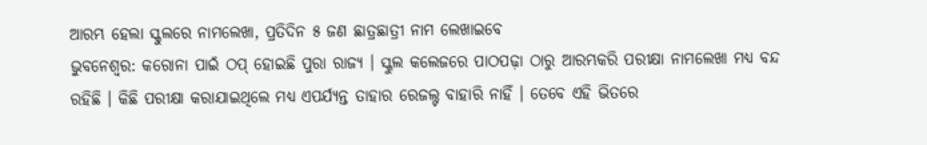ଆରମ୍ଭ ହେଲା ସ୍କୁଲରେ ନାମଲେଖା, ପ୍ରତିଦିନ ୫ ଜଣ ଛାତ୍ରଛାତ୍ରୀ ନାମ ଲେଖାଇବେ
ଭୁବନେଶ୍ୱର: କରୋନା ପାଇଁ ଠପ୍ ହୋଇଛି ପୁରା ରାଜ୍ୟ । ସ୍କୁଲ କଲେଜରେ ପାଠପଢ଼ା ଠାରୁ ଆରମ୍ଭକରି ପରୀକ୍ଷା ନାମଲେଖା ମଧ୍ୟ ବନ୍ଦ ରହିଛି । କିଛି ପରୀକ୍ଷା କରାଯାଇଥିଲେ ମଧ୍ୟ ଏପର୍ଯ୍ୟନ୍ତ ତାହାର ରେଜଲ୍ଟ ବାହାରି ନାହିଁ । ତେବେ ଏହି ଭିତରେ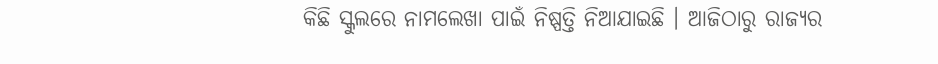କିଛି ସ୍କୁଲରେ ନାମଲେଖା ପାଇଁ ନିଷ୍ପତ୍ତି ନିଆଯାଇଛି । ଆଜିଠାରୁ ରାଜ୍ୟର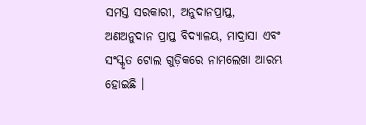ସମସ୍ତ ସରକାରୀ, ଅନୁଦାନପ୍ରାପ୍ତ, ଅଣଅନୁଦାନ ପ୍ରାପ୍ତ ବିଦ୍ୟାଳୟ, ମାଦ୍ରାସା ଏବଂ ସଂସ୍କୃତ ଟୋଲ ଗୁଡ଼ିକରେ ନାମଲେଖା ଆରମ୍ଭ ହୋଇଛି ।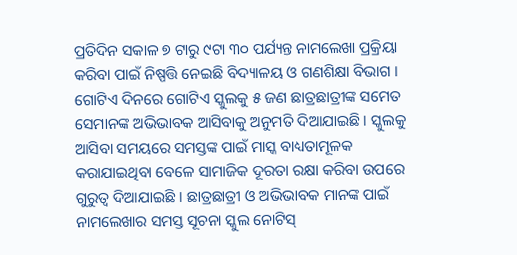ପ୍ରତିଦିନ ସକାଳ ୭ ଟାରୁ ୯ଟା ୩୦ ପର୍ଯ୍ୟନ୍ତ ନାମଲେଖା ପ୍ରକ୍ରିୟା କରିବା ପାଇଁ ନିଷ୍ପତ୍ତି ନେଇଛି ବିଦ୍ୟାଳୟ ଓ ଗଣଶିକ୍ଷା ବିଭାଗ । ଗୋଟିଏ ଦିନରେ ଗୋଟିଏ ସ୍କୁଲକୁ ୫ ଜଣ ଛାତ୍ରଛାତ୍ରୀଙ୍କ ସମେତ ସେମାନଙ୍କ ଅଭିଭାବକ ଆସିବାକୁ ଅନୁମତି ଦିଆଯାଇଛି । ସ୍କୁଲକୁ ଆସିବା ସମୟରେ ସମସ୍ତଙ୍କ ପାଇଁ ମାସ୍କ ବାଧ୍ୟତାମୂଳକ କରାଯାଇଥିବା ବେଳେ ସାମାଜିକ ଦୂରତା ରକ୍ଷା କରିବା ଉପରେ ଗୁରୁତ୍ୱ ଦିଆଯାଇଛି । ଛାତ୍ରଛାତ୍ରୀ ଓ ଅଭିଭାବକ ମାନଙ୍କ ପାଇଁ ନାମଲେଖାର ସମସ୍ତ ସୂଚନା ସ୍କୁଲ ନୋଟିସ୍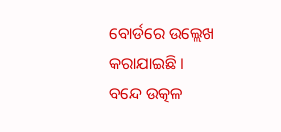ବୋର୍ଡରେ ଉଲ୍ଲେଖ କରାଯାଇଛି ।
ବନ୍ଦେ ଉତ୍କଳ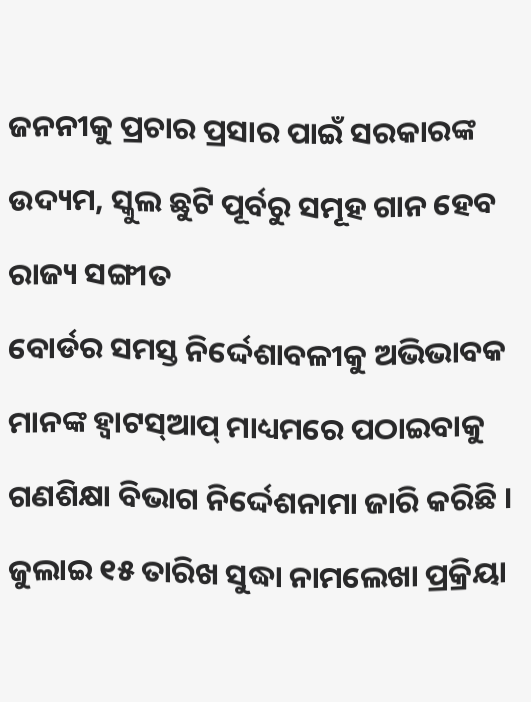ଜନନୀକୁ ପ୍ରଚାର ପ୍ରସାର ପାଇଁ ସରକାରଙ୍କ ଉଦ୍ୟମ, ସ୍କୁଲ ଛୁଟି ପୂର୍ବରୁ ସମୂହ ଗାନ ହେବ ରାଜ୍ୟ ସଙ୍ଗୀତ
ବୋର୍ଡର ସମସ୍ତ ନିର୍ଦ୍ଦେଶାବଳୀକୁ ଅଭିଭାବକ ମାନଙ୍କ ହ୍ଵାଟସ୍ଆପ୍ ମାଧ୍ୟମରେ ପଠାଇବାକୁ ଗଣଶିକ୍ଷା ବିଭାଗ ନିର୍ଦ୍ଦେଶନାମା ଜାରି କରିଛି । ଜୁଲାଇ ୧୫ ତାରିଖ ସୁଦ୍ଧା ନାମଲେଖା ପ୍ରକ୍ରିୟା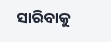ସାରିବାକୁ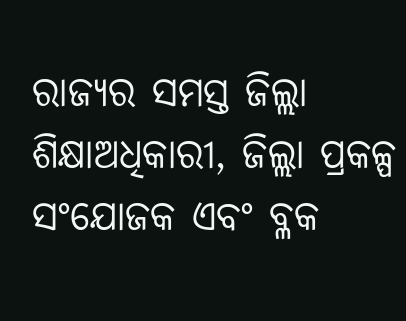ରାଜ୍ୟର ସମସ୍ତ ଜିଲ୍ଲା ଶିକ୍ଷାଅଧିକାରୀ, ଜିଲ୍ଲା ପ୍ରକଳ୍ପ ସଂଯୋଜକ ଏବଂ ବ୍ଳକ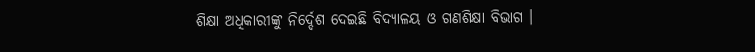ଶିକ୍ଷା ଅଧିକାରୀଙ୍କୁ ନିର୍ଦ୍ଦେଶ ଦେଇଛି ବିଦ୍ୟାଳୟ ଓ ଗଣଶିକ୍ଷା ବିଭାଗ ।